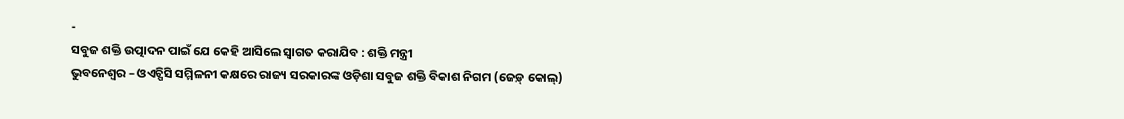-
ସବୁଜ ଶକ୍ତି ଉତ୍ପାଦନ ପାଇଁ ଯେ କେହି ଆସିଲେ ସ୍ୱାଗତ କରାଯିବ : ଶକ୍ତି ମନ୍ତ୍ରୀ
ଭୁବନେଶ୍ୱର – ଓଏଚ୍ପିସି ସମ୍ମିଳନୀ କକ୍ଷରେ ରାଜ୍ୟ ସରକାରଙ୍କ ଓଡ଼ିଶା ସବୁଜ ଶକ୍ତି ବିକାଶ ନିଗମ (ଜେଡ଼୍ କୋଲ୍)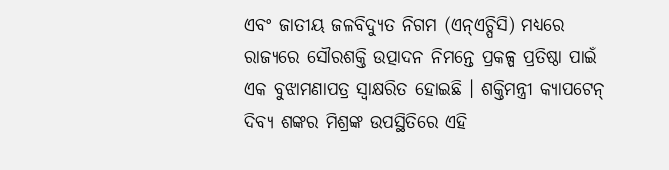ଏବଂ ଜାତୀୟ ଜଳବିଦ୍ୟୁତ ନିଗମ (ଏନ୍ଏଚ୍ପିସି) ମଧ୍ୟରେ ରାଜ୍ୟରେ ସୌରଶକ୍ତି ଉତ୍ପାଦନ ନିମନ୍ତେ ପ୍ରକଳ୍ପ ପ୍ରତିଷ୍ଠା ପାଇଁ ଏକ ବୁଝାମଣାପତ୍ର ସ୍ୱାକ୍ଷରିତ ହୋଇଛି । ଶକ୍ତିମନ୍ତ୍ରୀ କ୍ୟାପଟେନ୍ ଦିବ୍ୟ ଶଙ୍କର ମିଶ୍ରଙ୍କ ଉପସ୍ଥିତିରେ ଏହି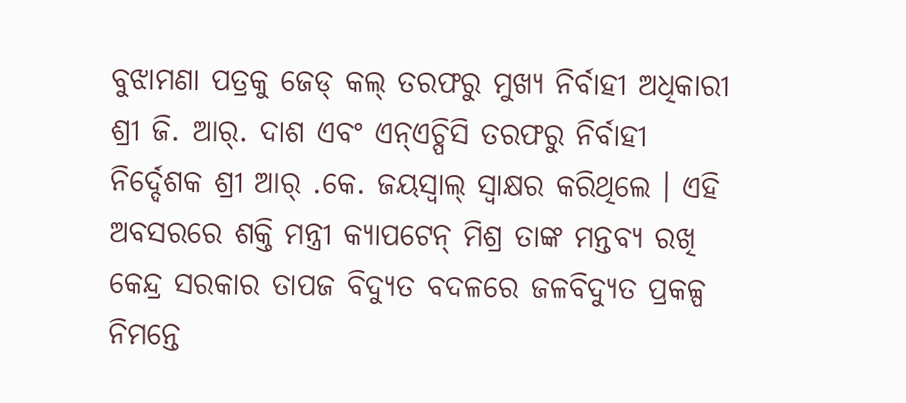ବୁଝାମଣା ପତ୍ରକୁ ଜେଡ୍ କଲ୍ ତରଫରୁ ମୁଖ୍ୟ ନିର୍ବାହୀ ଅଧିକାରୀ ଶ୍ରୀ ଜି. ଆର୍. ଦାଶ ଏବଂ ଏନ୍ଏଚ୍ପିସି ତରଫରୁ ନିର୍ବାହୀ ନିର୍ଦ୍ଦେଶକ ଶ୍ରୀ ଆର୍ .କେ. ଜୟସ୍ୱାଲ୍ ସ୍ୱାକ୍ଷର କରିଥିଲେ । ଏହି ଅବସରରେ ଶକ୍ତି ମନ୍ତ୍ରୀ କ୍ୟାପଟେନ୍ ମିଶ୍ର ତାଙ୍କ ମନ୍ତବ୍ୟ ରଖି କେନ୍ଦ୍ର ସରକାର ତାପଜ ବିଦ୍ୟୁତ ବଦଳରେ ଜଳବିଦ୍ୟୁତ ପ୍ରକଳ୍ପ ନିମନ୍ତେ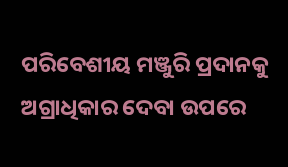ପରିବେଶୀୟ ମଞ୍ଜୁରି ପ୍ରଦାନକୁ ଅଗ୍ରାଧିକାର ଦେବା ଉପରେ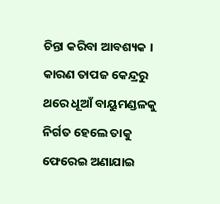ଚିନ୍ତା କରିବା ଆବଶ୍ୟକ । କାରଣ ତାପଜ କେନ୍ଦ୍ରରୁ ଥରେ ଧୂଆଁ ବାୟୁମଣ୍ଡଳକୁ ନିର୍ଗତ ହେଲେ ତାକୁ ଫେରେଇ ଅଣାଯାଇ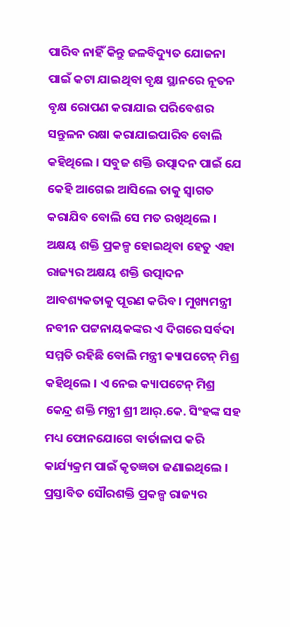ପାରିବ ନାହିଁ କିନ୍ତୁ ଜଳବିଦ୍ୟୁତ ଯୋଜନା ପାଇଁ କଟା ଯାଇଥିବା ବୃକ୍ଷ ସ୍ଥାନରେ ନୂତନ ବୃକ୍ଷ ରୋପଣ କରାଯାଇ ପରିବେଶର ସନ୍ତୁଳନ ରକ୍ଷା କରାଯାଇପାରିବ ବୋଲି କହିଥିଲେ । ସବୁଜ ଶକ୍ତି ଉତ୍ପାଦନ ପାଇଁ ଯେ କେହି ଆଗେଇ ଆସିଲେ ତାକୁ ସ୍ୱାଗତ କରାଯିବ ବୋଲି ସେ ମତ ରଖିଥିଲେ । ଅକ୍ଷୟ ଶକ୍ତି ପ୍ରକଳ୍ପ ହୋଇଥିବା ହେତୁ ଏହା ରାଜ୍ୟର ଅକ୍ଷୟ ଶକ୍ତି ଉତ୍ପାଦନ ଆବଶ୍ୟକତାକୁ ପୂରଣ କରିବ । ମୁଖ୍ୟମନ୍ତ୍ରୀ ନବୀନ ପଟ୍ଟନାୟକଙ୍କର ଏ ଦିଗରେ ସର୍ବଦା ସମ୍ମତି ରହିଛି ବୋଲି ମନ୍ତ୍ରୀ କ୍ୟାପଟେନ୍ ମିଶ୍ର କହିଥିଲେ । ଏ ନେଇ କ୍ୟାପଟେନ୍ ମିଶ୍ର କେନ୍ଦ୍ର ଶକ୍ତି ମନ୍ତ୍ରୀ ଶ୍ରୀ ଆର୍.କେ. ସିଂହଙ୍କ ସହ ମଧ୍ୟ ଫୋନଯୋଗେ ବାର୍ତାଳାପ କରି କାର୍ଯ୍ୟକ୍ରମ ପାଇଁ କୃତଜ୍ଞତା ଜଣାଇଥିଲେ ।
ପ୍ରସ୍ତାବିତ ସୌରଶକ୍ତି ପ୍ରକଳ୍ପ ରାଜ୍ୟର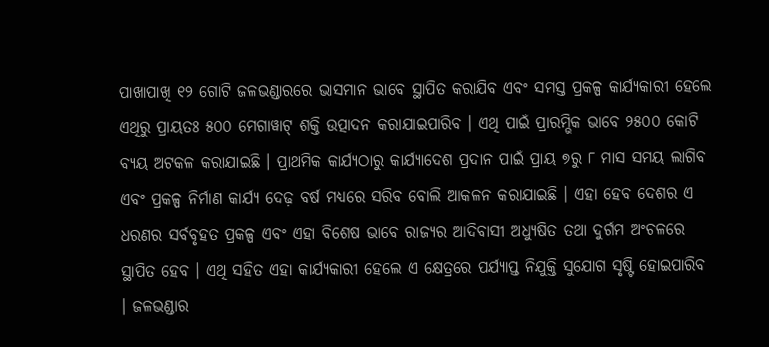ପାଖାପାଖି ୧୨ ଗୋଟି ଜଳଭଣ୍ଡାରରେ ଭାସମାନ ଭାବେ ସ୍ଥାପିତ କରାଯିବ ଏବଂ ସମସ୍ତ ପ୍ରକଳ୍ପ କାର୍ଯ୍ୟକାରୀ ହେଲେ ଏଥିରୁ ପ୍ରାୟତଃ ୫୦୦ ମେଗାୱାଟ୍ ଶକ୍ତି ଉତ୍ପାଦନ କରାଯାଇପାରିବ । ଏଥି ପାଇଁ ପ୍ରାରମ୍ଭିକ ଭାବେ ୨୫୦୦ କୋଟି ବ୍ୟୟ ଅଟକଳ କରାଯାଇଛି । ପ୍ରାଥମିକ କାର୍ଯ୍ୟଠାରୁ କାର୍ଯ୍ୟାଦେଶ ପ୍ରଦାନ ପାଇଁ ପ୍ରାୟ ୭ରୁ ୮ ମାସ ସମୟ ଲାଗିବ ଏବଂ ପ୍ରକଳ୍ପ ନିର୍ମାଣ କାର୍ଯ୍ୟ ଦେଢ଼ ବର୍ଷ ମଧ୍ୟରେ ସରିବ ବୋଲି ଆକଳନ କରାଯାଇଛି । ଏହା ହେବ ଦେଶର ଏ ଧରଣର ସର୍ବବୃହତ ପ୍ରକଳ୍ପ ଏବଂ ଏହା ବିଶେଷ ଭାବେ ରାଜ୍ୟର ଆଦିବାସୀ ଅଧ୍ୟୁଷିତ ତଥା ଦୁର୍ଗମ ଅଂଚଳରେ ସ୍ଥାପିତ ହେବ । ଏଥି ସହିତ ଏହା କାର୍ଯ୍ୟକାରୀ ହେଲେ ଏ କ୍ଷେତ୍ରରେ ପର୍ଯ୍ୟାପ୍ତ ନିଯୁକ୍ତି ସୁଯୋଗ ସୃଷ୍ଟି ହୋଇପାରିବ । ଜଳଭଣ୍ଡାର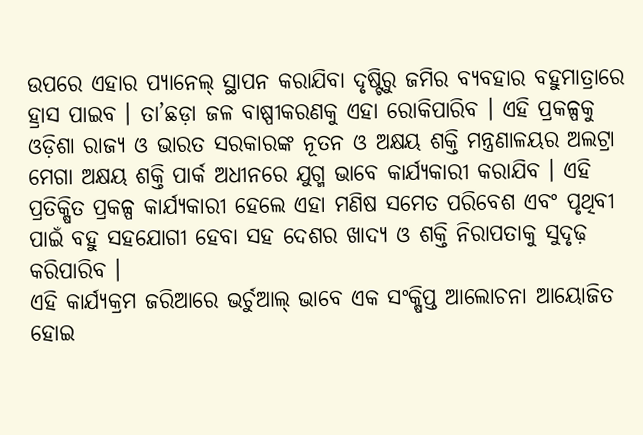ଉପରେ ଏହାର ପ୍ୟାନେଲ୍ ସ୍ଥାପନ କରାଯିବା ଦୃଷ୍ଟିରୁ ଜମିର ବ୍ୟବହାର ବହୁମାତ୍ରାରେ ହ୍ରାସ ପାଇବ । ତା’ଛଡ଼ା ଜଳ ବାଷ୍ପୀକରଣକୁ ଏହା ରୋକିପାରିବ । ଏହି ପ୍ରକଳ୍ପକୁ ଓଡ଼ିଶା ରାଜ୍ୟ ଓ ଭାରତ ସରକାରଙ୍କ ନୂତନ ଓ ଅକ୍ଷୟ ଶକ୍ତି ମନ୍ତ୍ରଣାଳୟର ଅଲଟ୍ରା ମେଗା ଅକ୍ଷୟ ଶକ୍ତି ପାର୍କ ଅଧୀନରେ ଯୁଗ୍ମ ଭାବେ କାର୍ଯ୍ୟକାରୀ କରାଯିବ । ଏହି ପ୍ରତିକ୍ଷିତ ପ୍ରକଳ୍ପ କାର୍ଯ୍ୟକାରୀ ହେଲେ ଏହା ମଣିଷ ସମେତ ପରିବେଶ ଏବଂ ପୃଥିବୀ ପାଇଁ ବହୁ ସହଯୋଗୀ ହେବା ସହ ଦେଶର ଖାଦ୍ୟ ଓ ଶକ୍ତି ନିରାପତାକୁ ସୁଦୃଢ଼ କରିପାରିବ ।
ଏହି କାର୍ଯ୍ୟକ୍ରମ ଜରିଆରେ ଭର୍ଚୁଆଲ୍ ଭାବେ ଏକ ସଂକ୍ଷିପ୍ତ ଆଲୋଚନା ଆୟୋଜିତ ହୋଇ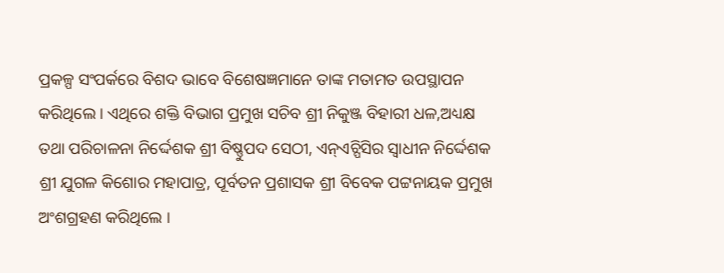ପ୍ରକଳ୍ପ ସଂପର୍କରେ ବିଶଦ ଭାବେ ବିଶେଷଜ୍ଞମାନେ ତାଙ୍କ ମତାମତ ଉପସ୍ଥାପନ କରିଥିଲେ । ଏଥିରେ ଶକ୍ତି ବିଭାଗ ପ୍ରମୁଖ ସଚିବ ଶ୍ରୀ ନିକୁଞ୍ଜ ବିହାରୀ ଧଳ,ଅଧ୍ୟକ୍ଷ ତଥା ପରିଚାଳନା ନିର୍ଦ୍ଦେଶକ ଶ୍ରୀ ବିଷ୍ଣୁପଦ ସେଠୀ, ଏନ୍ଏଚ୍ପିସିର ସ୍ୱାଧୀନ ନିର୍ଦ୍ଦେଶକ ଶ୍ରୀ ଯୁଗଳ କିଶୋର ମହାପାତ୍ର, ପୂର୍ବତନ ପ୍ରଶାସକ ଶ୍ରୀ ବିବେକ ପଟ୍ଟନାୟକ ପ୍ରମୁଖ ଅଂଶଗ୍ରହଣ କରିଥିଲେ ।